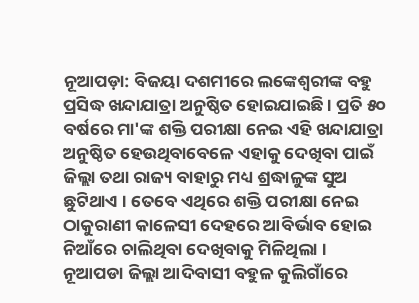ନୂଆପଡ଼ା: ବିଜୟା ଦଶମୀରେ ଲଙ୍କେଶ୍ବରୀଙ୍କ ବହୁ ପ୍ରସିଦ୍ଧ ଖନ୍ଦାଯାତ୍ରା ଅନୁଷ୍ଠିତ ହୋଇଯାଇଛି । ପ୍ରତି ୫୦ ବର୍ଷରେ ମା'ଙ୍କ ଶକ୍ତି ପରୀକ୍ଷା ନେଇ ଏହି ଖନ୍ଦାଯାତ୍ରା ଅନୁଷ୍ଠିତ ହେଉଥିବାବେଳେ ଏହାକୁ ଦେଖିବା ପାଇଁ ଜିଲ୍ଲା ତଥା ରାଜ୍ୟ ବାହାରୁ ମଧ୍ୟ ଶ୍ରଦ୍ଧାଳୁଙ୍କ ସୁଅ ଛୁଟିଥାଏ । ତେବେ ଏଥିରେ ଶକ୍ତି ପରୀକ୍ଷା ନେଇ ଠାକୁରାଣୀ କାଳେସୀ ଦେହରେ ଆବିର୍ଭାବ ହୋଇ ନିଆଁରେ ଚାଲିଥିବା ଦେଖିବାକୁ ମିଳିଥିଲା ।
ନୂଆପଡା ଜିଲ୍ଲା ଆଦିବାସୀ ବହୁଳ କୁଲିଗାଁରେ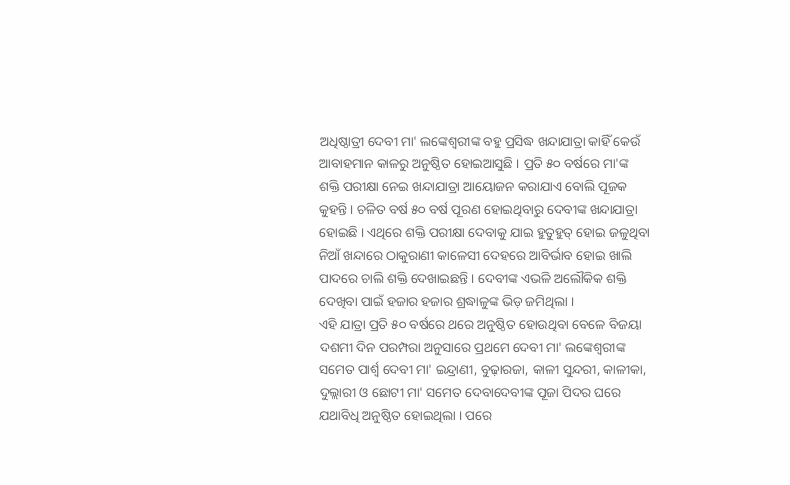ଅଧିଷ୍ଠାତ୍ରୀ ଦେବୀ ମା' ଲଙ୍କେଶ୍ବରୀଙ୍କ ବହୁ ପ୍ରସିଦ୍ଧ ଖନ୍ଦାଯାତ୍ରା କାହିଁ କେଉଁ ଆବାହମାନ କାଳରୁ ଅନୁଷ୍ଠିତ ହୋଇଆସୁଛି । ପ୍ରତି ୫୦ ବର୍ଷରେ ମା'ଙ୍କ ଶକ୍ତି ପରୀକ୍ଷା ନେଇ ଖନ୍ଦାଯାତ୍ରା ଆୟୋଜନ କରାଯାଏ ବୋଲି ପୂଜକ କୁହନ୍ତି । ଚଳିତ ବର୍ଷ ୫୦ ବର୍ଷ ପୂରଣ ହୋଇଥିବାରୁ ଦେବୀଙ୍କ ଖନ୍ଦାଯାତ୍ରା ହୋଇଛି । ଏଥିରେ ଶକ୍ତି ପରୀକ୍ଷା ଦେବାକୁ ଯାଇ ହୁତୁହୁତ୍ ହୋଇ ଜଳୁଥିବା ନିଆଁ ଖନ୍ଦାରେ ଠାକୁରାଣୀ କାଳେସୀ ଦେହରେ ଆବିର୍ଭାବ ହୋଇ ଖାଲି ପାଦରେ ଚାଲି ଶକ୍ତି ଦେଖାଇଛନ୍ତି । ଦେବୀଙ୍କ ଏଭଳି ଅଲୌକିକ ଶକ୍ତି ଦେଖିବା ପାଇଁ ହଜାର ହଜାର ଶ୍ରଦ୍ଧାଳୁଙ୍କ ଭିଡ଼ ଜମିଥିଲା ।
ଏହି ଯାତ୍ରା ପ୍ରତି ୫୦ ବର୍ଷରେ ଥରେ ଅନୁଷ୍ଠିତ ହୋଉଥିବା ବେଳେ ବିଜୟା ଦଶମୀ ଦିନ ପରମ୍ପରା ଅନୁସାରେ ପ୍ରଥମେ ଦେବୀ ମା' ଲଙ୍କେଶ୍ବରୀଙ୍କ ସମେତ ପାର୍ଶ୍ବ ଦେବୀ ମା' ଇନ୍ଦ୍ରାଣୀ, ବୁଢ଼ାରଜା, କାଳୀ ସୁନ୍ଦରୀ, କାଳୀକା, ଦୁଲ୍ଲାରୀ ଓ ଛୋଟୀ ମା' ସମେତ ଦେବାଦେବୀଙ୍କ ପୂଜା ପିଦର ଘରେ ଯଥାବିଧି ଅନୁଷ୍ଠିତ ହୋଇଥିଲା । ପରେ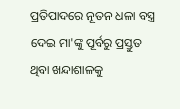ପ୍ରତିପାଦରେ ନୂତନ ଧଳା ବସ୍ତ୍ର ଦେଇ ମା'ଙ୍କୁ ପୂର୍ବରୁ ପ୍ରସ୍ତୁତ ଥିବା ଖନ୍ଦାଶାଳକୁ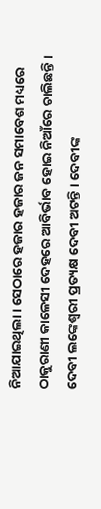ନିଆଯାଇଥିଲା । ସେଠାରେ ହଜାର ହଜାର ଜନ ସମାବେଶ ମଧ୍ୟରେ ଠାକୁରାଣୀ କାଳେସୀ ଦେହରେ ଆବିର୍ଭାବ ହୋଇ ନିଆଁରେ ଚାଲିଛନ୍ତି । ଦେବୀ ଲଙ୍କେଶ୍ବରୀ ପ୍ରତ୍ୟକ୍ଷ ଦେବୀ ଅଟନ୍ତି । ଦେବୀଙ୍କ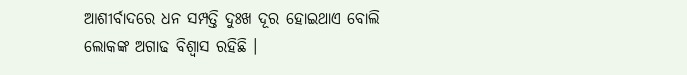ଆଶୀର୍ବାଦରେ ଧନ ସମ୍ପତ୍ତି ଦୁଃଖ ଦୂର ହୋଇଥାଏ ବୋଲି ଲୋକଙ୍କ ଅଗାଢ ବିଶ୍ୱାସ ରହିଛି ।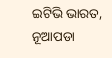ଇଟିଭି ଭାରତ, ନୂଆପଡା